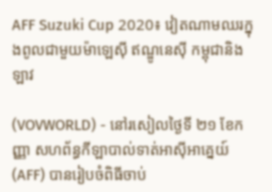AFF Suzuki Cup 2020៖ វៀតណាមឈរក្នុងពូលជាមួយម៉ាឡេស៊ី ឥណ្ឌូនេស៊ី កម្ពុជានិងឡាវ

(VOVWORLD) - នៅរសៀលថ្ងៃទី ២១ ខែកញ្ញា សហព័ន្ធកីឡាបាល់ទាត់អាស៊ីអាគ្នេយ៍ (AFF) បានរៀបចំពិធីចាប់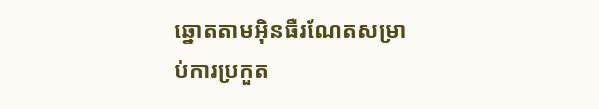ឆ្នោតតាមអ៊ិនធឺរណែតសម្រាប់ការប្រកួត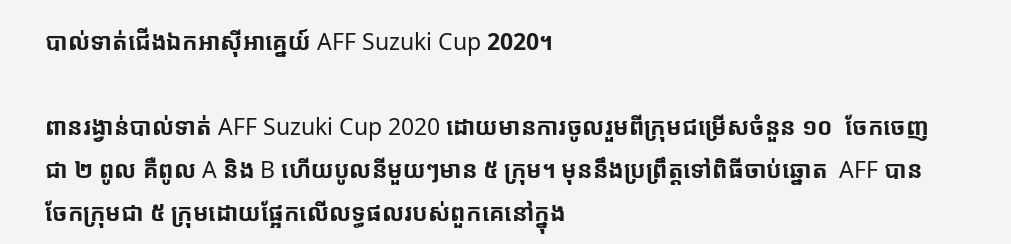បាល់ទាត់ជើងឯកអាស៊ីអាគ្នេយ៍ AFF Suzuki Cup 2020។

ពានរង្វាន់បាល់ទាត់ AFF Suzuki Cup 2020 ដោយមានការចូលរួមពីក្រុមជម្រើសចំនួន ១០  ចែកចេញជា ២ ពូល គឺពូល A និង B ហើយបូលនីមួយៗមាន ៥ ក្រុម។ មុននឹងប្រព្រឹត្តទៅពិធីចាប់ឆ្នោត  AFF បានចែកក្រុមជា ៥ ក្រុមដោយផ្អែកលើលទ្ធផលរបស់ពួកគេនៅក្នុង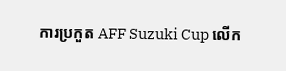ការប្រកួត AFF Suzuki Cup លើក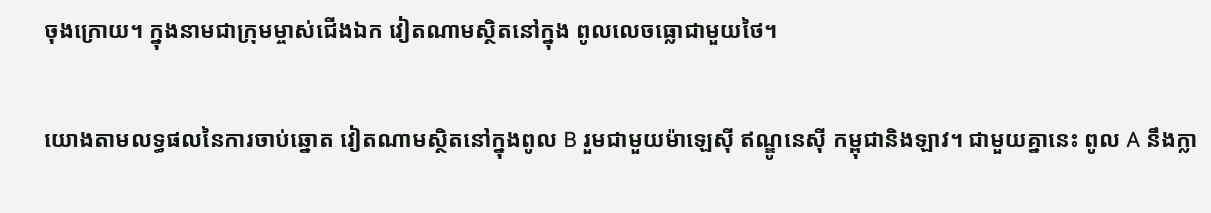ចុងក្រោយ។ ក្នុងនាមជាក្រុមម្ចាស់ជើងឯក វៀតណាមស្ថិតនៅក្នុង ពូលលេចធ្លោជាមួយថៃ។

យោងតាមលទ្ធផលនៃការចាប់ឆ្នោត វៀតណាមស្ថិតនៅក្នុងពូល B រួមជាមួយម៉ាឡេស៊ី ឥណ្ឌូនេស៊ី កម្ពុជានិងឡាវ។ ជាមួយគ្នានេះ ពូល A នឹងក្លា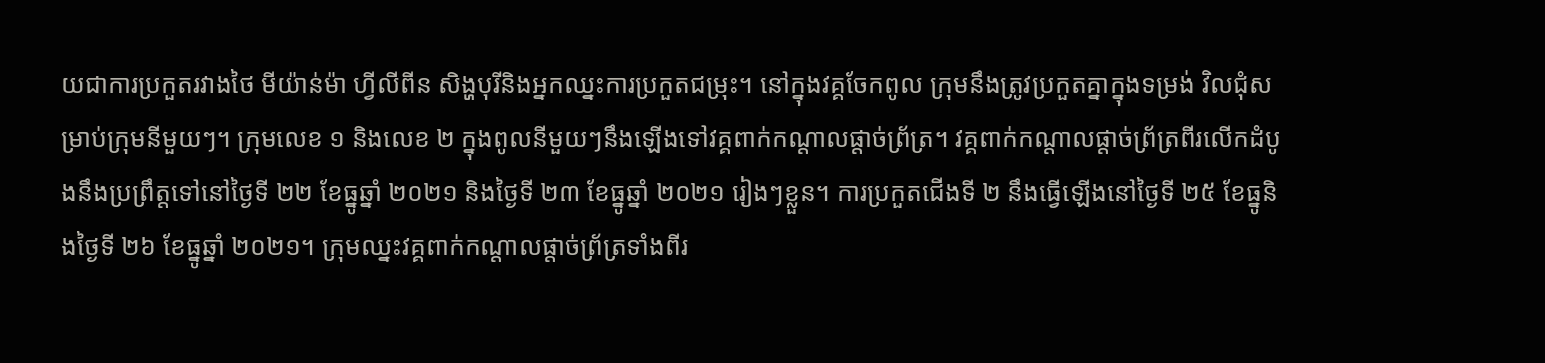យជាការប្រកួតរវាងថៃ មីយ៉ាន់ម៉ា ហ្វីលីពីន សិង្ហបុរីនិងអ្នកឈ្នះការប្រកួតជម្រុះ។ នៅក្នុងវគ្គចែកពូល ក្រុមនឹងត្រូវប្រកួតគ្នាក្នុងទម្រង់ វិលជុំសម្រាប់ក្រុមនីមួយៗ។ ក្រុមលេខ ១ និងលេខ ២ ក្នុងពូលនីមួយៗនឹងឡើងទៅវគ្គពាក់កណ្តាលផ្តាច់ព្រ័ត្រ។ វគ្គពាក់កណ្តាលផ្តាច់ព្រ័ត្រពីរលើកដំបូងនឹងប្រព្រឹត្តទៅនៅថ្ងៃទី ២២ ខែធ្នូឆ្នាំ ២០២១ និងថ្ងៃទី ២៣ ខែធ្នូឆ្នាំ ២០២១ រៀងៗខ្លួន។ ការប្រកួតជើងទី ២ នឹងធ្វើឡើងនៅថ្ងៃទី ២៥ ខែធ្នូនិងថ្ងៃទី ២៦ ខែធ្នូឆ្នាំ ២០២១។ ក្រុមឈ្នះវគ្គពាក់កណ្តាលផ្តាច់ព្រ័ត្រទាំងពីរ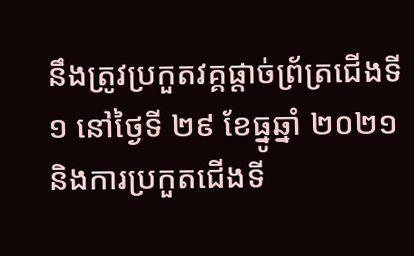នឹងត្រូវប្រកួតវគ្គផ្តាច់ព្រ័ត្រជើងទី ១ នៅថ្ងៃទី ២៩ ខែធ្នូឆ្នាំ ២០២១ និងការប្រកួតជើងទី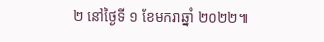២ នៅថ្ងៃទី ១ ខែមករាឆ្នាំ ២០២២៕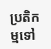ប្រតិកម្មទៅ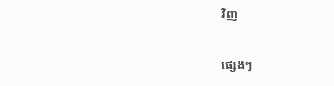វិញ

ផ្សេងៗ